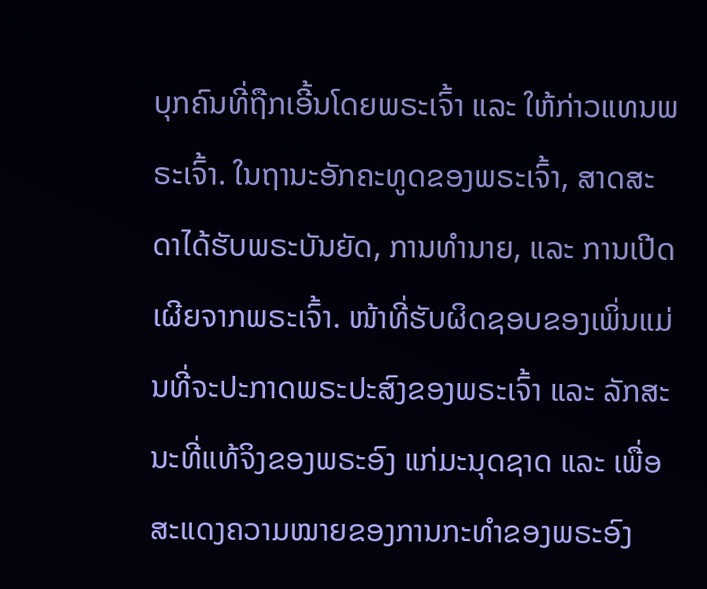ບຸກຄົນທີ່ຖືກເອີ້ນໂດຍພຣະເຈົ້າ ແລະ ໃຫ້ກ່າວແທນພຣະເຈົ້າ. ໃນຖານະອັກຄະທູດຂອງພຣະເຈົ້າ, ສາດສະດາໄດ້ຮັບພຣະບັນຍັດ, ການທຳນາຍ, ແລະ ການເປີດເຜີຍຈາກພຣະເຈົ້າ. ໜ້າທີ່ຮັບຜິດຊອບຂອງເພິ່ນແມ່ນທີ່ຈະປະກາດພຣະປະສົງຂອງພຣະເຈົ້າ ແລະ ລັກສະນະທີ່ແທ້ຈິງຂອງພຣະອົງ ແກ່ມະນຸດຊາດ ແລະ ເພື່ອສະແດງຄວາມໝາຍຂອງການກະທຳຂອງພຣະອົງ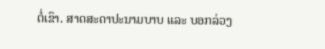ຕໍ່ເຂົາ. ສາດສະດາປະນາມບາບ ແລະ ບອກລ່ວງ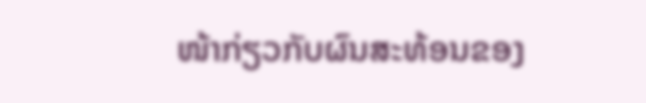ໜ້າກ່ຽວກັບຜົນສະທ້ອນຂອງ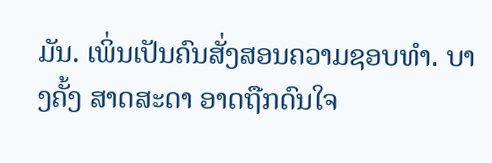ມັນ. ເພິ່ນເປັນຄົນສັ່ງສອນຄວາມຊອບທຳ. ບາງຄັ້ງ ສາດສະດາ ອາດຖືກດົນໃຈ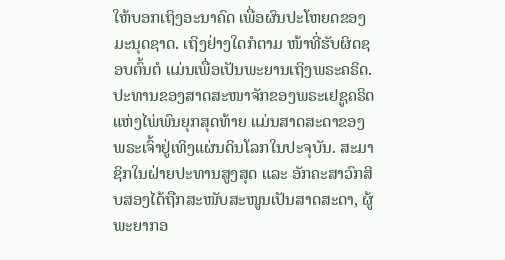ໃຫ້ບອກເຖິງອະນາຄົດ ເພື່ອຜົນປະໂຫຍດຂອງມະນຸດຊາດ. ເຖິງຢ່າງໃດກໍຕາມ ໜ້າທີ່ຮັບຜິດຊອບຕົ້ນຕໍ ແມ່ນເພື່ອເປັນພະຍານເຖິງພຣະຄຣິດ. ປະທານຂອງສາດສະໜາຈັກຂອງພຣະເຢຊູຄຣິດແຫ່ງໄພ່ພົນຍຸກສຸດທ້າຍ ແມ່ນສາດສະດາຂອງພຣະເຈົ້າຢູ່ເທິງແຜ່ນດິນໂລກໃນປະຈຸບັນ. ສະມາຊິກໃນຝ່າຍປະທານສູງສຸດ ແລະ ອັກຄະສາວົກສິບສອງໄດ້ຖືກສະໜັບສະໜູນເປັນສາດສະດາ, ຜູ້ພະຍາກອ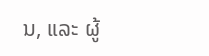ນ, ແລະ ຜູ້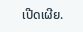ເປີດເຜີຍ.